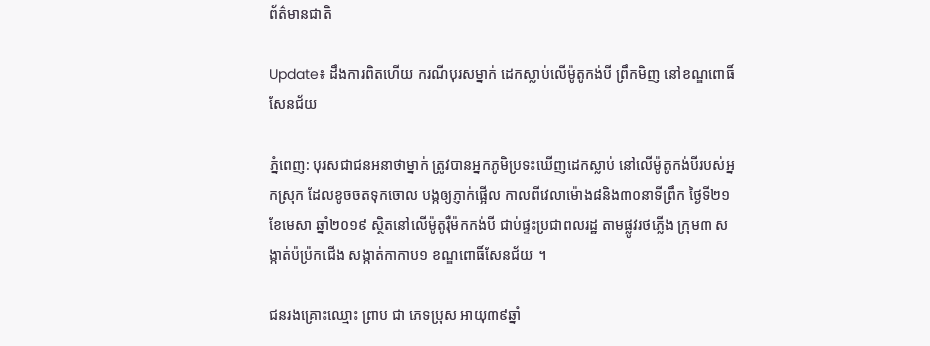ព័ត៌មានជាតិ

Update៖ ដឹងការពិតហើយ ករណីបុរសម្នាក់ ដេកស្លាប់លើម៉ូតូកង់បី ព្រឹកមិញ នៅខណ្ឌពោធិ៍សែនជ័យ

ភ្នំពេញ: បុរសជាជនអនាថាម្នាក់ ត្រូវបានអ្នកភូមិប្រទះឃើញដេកស្លាប់ នៅលើម៉ូតូកង់បីរបស់អ្នកស្រុក ដែលខូចចតទុកចោល បង្កឲ្យភ្ញាក់ផ្អើល កាលពីវេលាម៉ោង៨និង៣០នាទីព្រឹក ថ្ងៃទី២១ ខែមេសា ឆ្នាំ២០១៩ ស្ថិតនៅលើម៉ូតូរ៉ឺម៉កកង់បី ជាប់ផ្ទះប្រជាពលរដ្ឋ តាមផ្លូវរថភ្លើង ក្រុម៣ សង្កាត់ប៉ប្រ៉កជើង សង្កាត់កាកាប១ ខណ្ឌពោធិ៍សែនជ័យ ។

ជនរងគ្រោះឈ្មោះ ព្រាប ជា ភេទប្រុស អាយុ៣៩ឆ្នាំ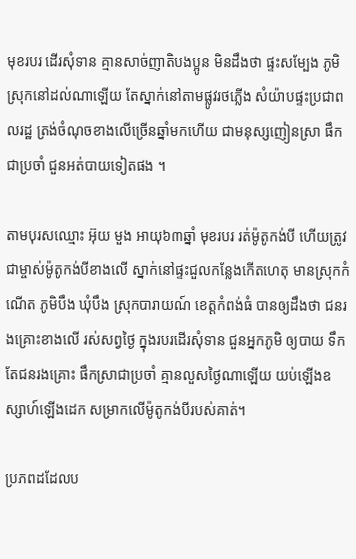មុខរបរ ដើរសុំទាន គ្មានសាច់ញាតិបងប្អូន មិនដឹងថា ផ្ទះសម្បែង ភូមិស្រុកនៅដល់ណាឡើយ តែស្នាក់នៅតាមផ្លូវរថភ្លើង សំយ៉ាបផ្ទះប្រជាពលរដ្ឋ ត្រង់ចំណុចខាងលើច្រើនឆ្នាំមកហើយ ជាមនុស្សញៀនស្រា ផឹកជាប្រចាំ ជួនអត់បាយទៀតផង ។

តាមបុរសឈ្មោះ អ៊ុយ មួង អាយុ៦៣ឆ្នាំ មុខរបរ រត់ម៉ូតូកង់បី ហើយត្រូវជាម្ចាស់ម៉ូតូកង់បីខាងលើ ស្នាក់នៅផ្ទះជួលកន្លែងកើតហេតុ មានស្រុកកំណើត ភូមិបឹង ឃុំបឹង ស្រុកបារាយណ៍ ខេត្តកំពង់ធំ បានឲ្យដឹងថា ជនរងគ្រោះខាងលើ រស់សព្វថ្ងៃ ក្នុងរបរដើរសុំទាន ជួនអ្នកភូមិ ឲ្យបាយ ទឹក តែជនរងគ្រោះ ផឹកស្រាជាប្រចាំ គ្មានលួសថ្ងៃណាឡើយ យប់ឡើងឧស្សាហ៍ឡើងដេក សម្រាកលើម៉ូតូកង់បីរបស់គាត់។

ប្រភពដដែលប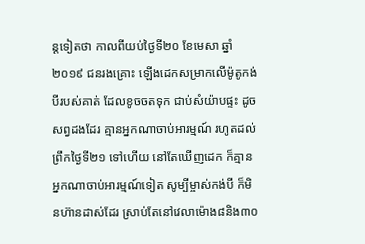ន្តទៀតថា កាលពីយប់ថ្ងៃទី២០ ខែមេសា ឆ្នាំ២០១៩ ជនរងគ្រោះ ឡើងដេកសម្រាកលើម៉ូតូកង់បីរបស់គាត់ ដែលខូចចតទុក ជាប់សំយ៉ាបផ្ទះ ដូចសព្វដងដែរ គ្មានអ្នកណាចាប់អារម្មណ៍ រហូតដល់ព្រឹកថ្ងៃទី២១ ទៅហើយ នៅតែឃើញដេក ក៏គ្មានអ្នកណាចាប់អារម្មណ៍ទៀត សូម្បីម្ចាស់កង់បី ក៏មិនហ៊ានដាស់ដែរ ស្រាប់តែនៅវេលាម៉ោង៨និង៣០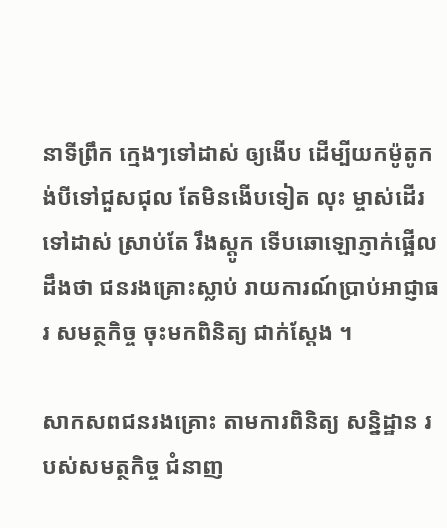នាទីព្រឹក ក្មេងៗទៅដាស់ ឲ្យងើប ដើម្បីយកម៉ូតូកង់បីទៅជួសជុល តែមិនងើបទៀត លុះ ម្ចាស់ដើរទៅដាស់ ស្រាប់តែ រឹងស្តូក ទើបឆោឡោភ្ញាក់ផ្អើល ដឹងថា ជនរងគ្រោះស្លាប់ រាយការណ៍ប្រាប់អាជ្ញាធរ សមត្ថកិច្ច ចុះមកពិនិត្យ ជាក់ស្តែង ។

សាកសពជនរងគ្រោះ តាមការពិនិត្យ សន្និដ្ឋាន របស់សមត្ថកិច្ច ជំនាញ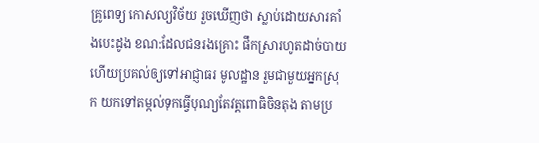គ្រូពេទ្យ កោសល្យវិច័យ រួចឃើញថា ស្លាប់ដោយសារគាំងបេះដូង ខណ:ដែលជនរងគ្រោះ ផឹកស្រារហូតដាច់បាយ ហើយប្រគល់ឲ្យទៅអាជ្ញាធរ មូលដ្ឋាន រួមជាមួយអ្នកស្រុក យកទៅតម្កល់ទុកធ្វើបុណ្យតែវត្តពោធិចិនតុង តាមប្រ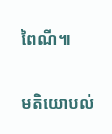ពៃណី៕

មតិយោបល់